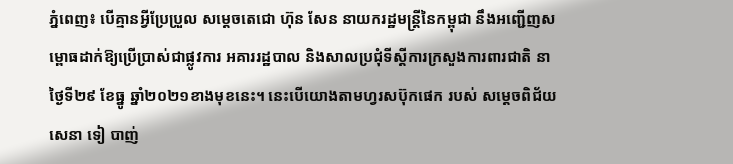ភ្នំពេញ៖ បើគ្មានអ្វីប្រែប្រួល សម្ដេចតេជោ ហ៊ុន សែន នាយករដ្ឋមន្រ្តីនៃកម្ពុជា នឹងអញ្ជើញសម្ពោធដាក់ឱ្យប្រើប្រាស់ជាផ្លូវការ អគាររដ្ឋបាល និងសាលប្រជុំទីស្តីការក្រសួងការពារជាតិ នាថ្ងៃទី២៩ ខែធ្នូ ឆ្នាំ២០២១ខាងមុខនេះ។ នេះបើយោងតាមហ្វរសប៊ុកផេក របស់ សម្ដេចពិជ័យសេនា ទៀ បាញ់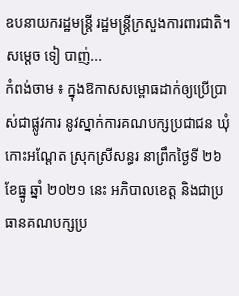ឧបនាយករដ្ឋមន្រ្តី រដ្ឋមន្រ្តីក្រសួងការពារជាតិ។ សម្ដេច ទៀ បាញ់...
កំពង់ចាម ៖ ក្នុងឱកាសសម្ពោធដាក់ឲ្យប្រើប្រាស់ជាផ្លូវការ នូវស្នាក់ការគណបក្សប្រជាជន ឃុំកោះអណ្ដែត ស្រុកស្រីសន្ធរ នាព្រឹកថ្ងៃទី ២៦ ខែធ្នូ ឆ្នាំ ២០២១ នេះ អភិបាលខេត្ត និងជាប្រធានគណបក្សប្រ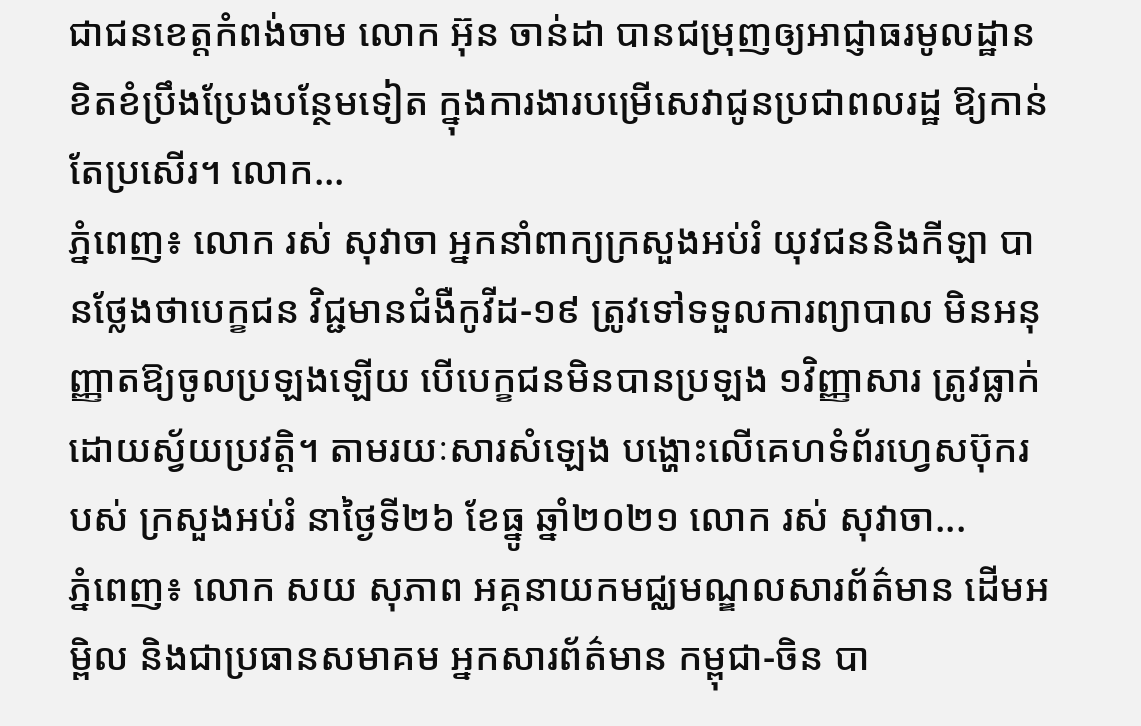ជាជនខេត្តកំពង់ចាម លោក អ៊ុន ចាន់ដា បានជម្រុញឲ្យអាជ្ញាធរមូលដ្ឋាន ខិតខំប្រឹងប្រែងបន្ថែមទៀត ក្នុងការងារបម្រើសេវាជូនប្រជាពលរដ្ឋ ឱ្យកាន់តែប្រសើរ។ លោក...
ភ្នំពេញ៖ លោក រស់ សុវាចា អ្នកនាំពាក្យក្រសួងអប់រំ យុវជននិងកីឡា បានថ្លែងថាបេក្ខជន វិជ្ជមានជំងឺកូវីដ-១៩ ត្រូវទៅទទួលការព្យាបាល មិនអនុញ្ញាតឱ្យចូលប្រឡងឡើយ បើបេក្ខជនមិនបានប្រឡង ១វិញ្ញាសារ ត្រូវធ្លាក់ដោយស្វ័យប្រវត្តិ។ តាមរយៈសារសំឡេង បង្ហោះលើគេហទំព័រហ្វេសប៊ុករបស់ ក្រសួងអប់រំ នាថ្ងៃទី២៦ ខែធ្នូ ឆ្នាំ២០២១ លោក រស់ សុវាចា...
ភ្នំពេញ៖ លោក សយ សុភាព អគ្គនាយកមជ្ឈមណ្ឌលសារព័ត៌មាន ដើមអម្ពិល និងជាប្រធានសមាគម អ្នកសារព័ត៌មាន កម្ពុជា-ចិន បា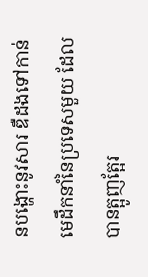នបង្ហោះនូវសារ ឌឺដងទៅកាន់មេដឹកនាំនៃប្រទេសមួយ ដែលបានត្អូញត្អែរ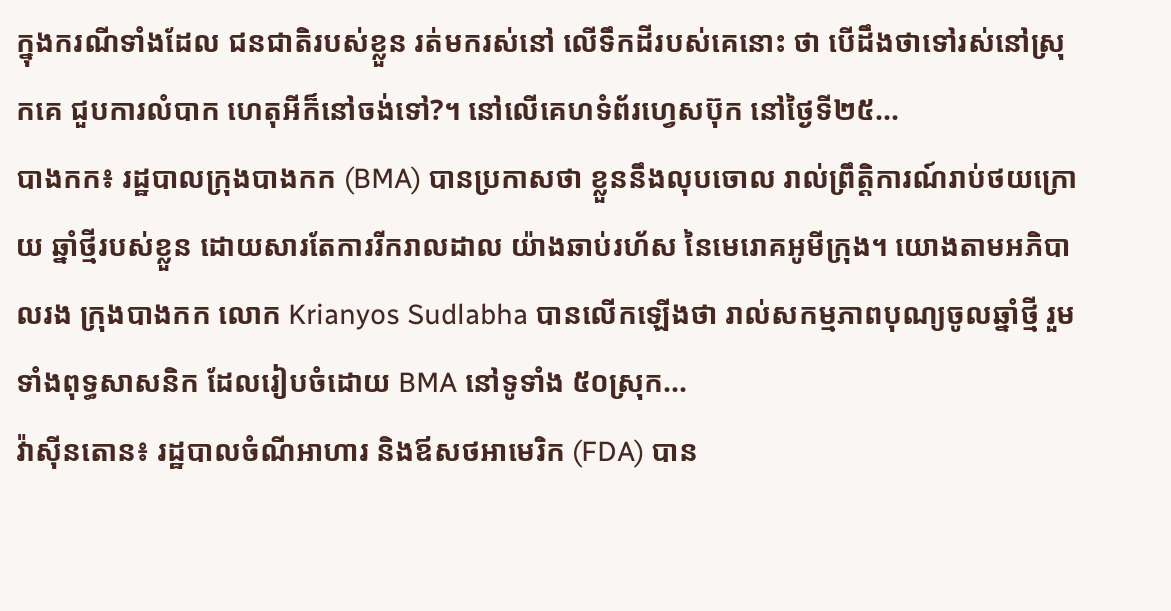ក្នុងករណីទាំងដែល ជនជាតិរបស់ខ្លួន រត់មករស់នៅ លើទឹកដីរបស់គេនោះ ថា បើដឹងថាទៅរស់នៅស្រុកគេ ជួបការលំបាក ហេតុអីក៏នៅចង់ទៅ?។ នៅលើគេហទំព័រហ្វេសប៊ុក នៅថ្ងៃទី២៥...
បាងកក៖ រដ្ឋបាលក្រុងបាងកក (BMA) បានប្រកាសថា ខ្លួននឹងលុបចោល រាល់ព្រឹត្តិការណ៍រាប់ថយក្រោយ ឆ្នាំថ្មីរបស់ខ្លួន ដោយសារតែការរីករាលដាល យ៉ាងឆាប់រហ័ស នៃមេរោគអូមីក្រុង។ យោងតាមអភិបាលរង ក្រុងបាងកក លោក Krianyos Sudlabha បានលើកឡើងថា រាល់សកម្មភាពបុណ្យចូលឆ្នាំថ្មី រួមទាំងពុទ្ធសាសនិក ដែលរៀបចំដោយ BMA នៅទូទាំង ៥០ស្រុក...
វ៉ាស៊ីនតោន៖ រដ្ឋបាលចំណីអាហារ និងឪសថអាមេរិក (FDA) បាន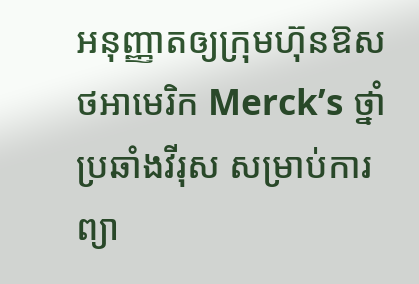អនុញ្ញាតឲ្យក្រុមហ៊ុនឱសថអាមេរិក Merck’s ថ្នាំប្រឆាំងវីរុស សម្រាប់ការព្យា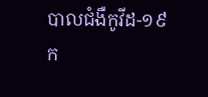បាលជំងឺកូវីដ-១៩ ក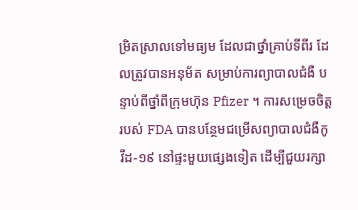ម្រិតស្រាលទៅមធ្យម ដែលជាថ្នាំគ្រាប់ទីពីរ ដែលត្រូវបានអនុម័ត សម្រាប់ការព្យាបាលជំងឺ បន្ទាប់ពីថ្នាំពីក្រុមហ៊ុន Pfizer ។ ការសម្រេចចិត្តរបស់ FDA បានបន្ថែមជម្រើសព្យាបាលជំងឺកូវីដ-១៩ នៅផ្ទះមួយផ្សេងទៀត ដើម្បីជួយរក្សា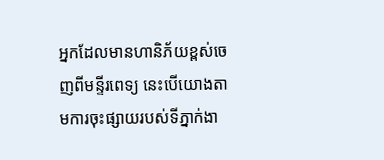អ្នកដែលមានហានិភ័យខ្ពស់ចេញពីមន្ទីរពេទ្យ នេះបើយោងតាមការចុះផ្សាយរបស់ទីភ្នាក់ងា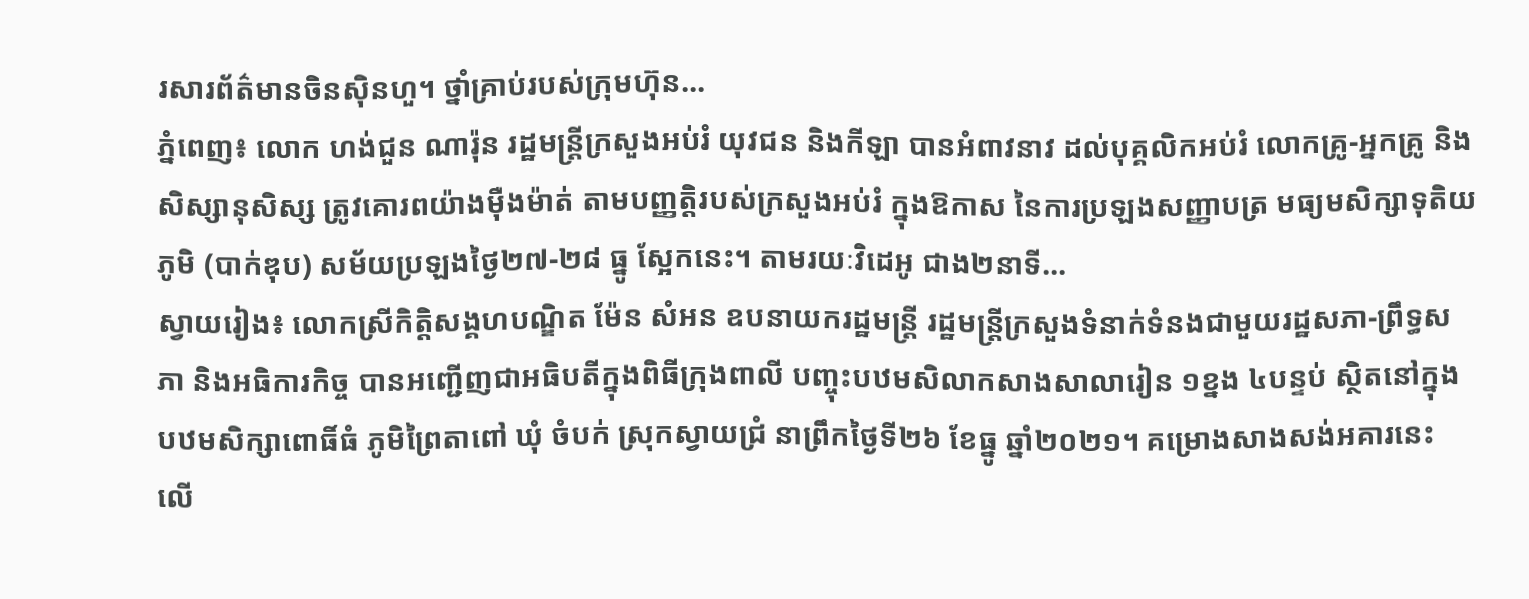រសារព័ត៌មានចិនស៊ិនហួ។ ថ្នាំគ្រាប់របស់ក្រុមហ៊ុន...
ភ្នំពេញ៖ លោក ហង់ជួន ណារ៉ុន រដ្ឋមន្ត្រីក្រសួងអប់រំ យុវជន និងកីឡា បានអំពាវនាវ ដល់បុគ្គលិកអប់រំ លោកគ្រូ-អ្នកគ្រូ និងសិស្សានុសិស្ស ត្រូវគោរពយ៉ាងម៉ឺងម៉ាត់ តាមបញ្ញត្តិរបស់ក្រសួងអប់រំ ក្នុងឱកាស នៃការប្រឡងសញ្ញាបត្រ មធ្យមសិក្សាទុតិយភូមិ (បាក់ឌុប) សម័យប្រឡងថ្ងៃ២៧-២៨ ធ្នូ ស្អែកនេះ។ តាមរយៈវិដេអូ ជាង២នាទី...
ស្វាយរៀង៖ លោកស្រីកិត្តិសង្គហបណ្ឌិត ម៉ែន សំអន ឧបនាយករដ្ឋមន្ត្រី រដ្ឋមន្ត្រីក្រសួងទំនាក់ទំនងជាមួយរដ្ឋសភា-ព្រឹទ្ធសភា និងអធិការកិច្ច បានអញ្ជើញជាអធិបតីក្នុងពិធីក្រុងពាលី បញ្ចុះបឋមសិលាកសាងសាលារៀន ១ខ្នង ៤បន្ទប់ ស្ថិតនៅក្នុងបឋមសិក្សាពោធិ៍ធំ ភូមិព្រៃតាពៅ ឃុំ ចំបក់ ស្រុកស្វាយជ្រំ នាព្រឹកថ្ងៃទី២៦ ខែធ្នូ ឆ្នាំ២០២១។ គម្រោងសាងសង់អគារនេះ លើ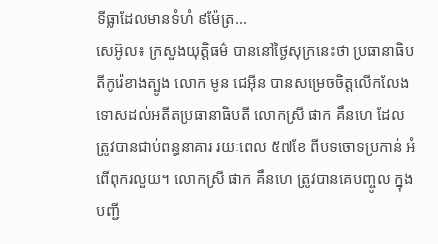ទីធ្លាដែលមានទំហំ ៩ម៉ែត្រ...
សេអ៊ូល៖ ក្រសួងយុត្តិធម៌ បាននៅថ្ងៃសុក្រនេះថា ប្រធានាធិបតីកូរ៉េខាងត្បូង លោក មូន ជេអ៊ីន បានសម្រេចចិត្តលើកលែង ទោសដល់អតីតប្រធានាធិបតី លោកស្រី ផាក គឹនហេ ដែលត្រូវបានជាប់ពន្ធនាគារ រយៈពេល ៥៧ខែ ពីបទចោទប្រកាន់ អំពើពុករលួយ។ លោកស្រី ផាក គឹនហេ ត្រូវបានគេបញ្ចូល ក្នុងបញ្ជី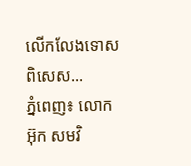លើកលែងទោសពិសេស...
ភ្នំពេញ៖ លោក អ៊ុក សមវិ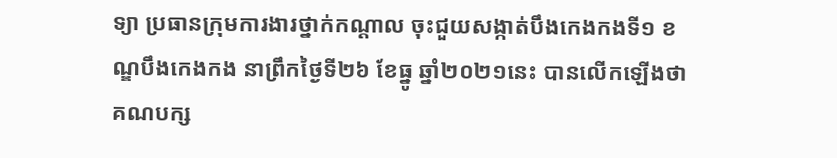ទ្យា ប្រធានក្រុមការងារថ្នាក់កណ្តាល ចុះជួយសង្កាត់បឹងកេងកងទី១ ខណ្ឌបឹងកេងកង នាព្រឹកថ្ងៃទី២៦ ខែធ្នូ ឆ្នាំ២០២១នេះ បានលើកឡើងថា គណបក្ស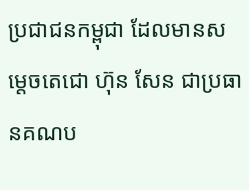ប្រជាជនកម្ពុជា ដែលមានសម្តេចតេជោ ហ៊ុន សែន ជាប្រធានគណប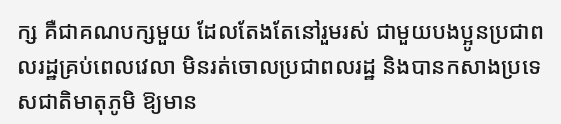ក្ស គឺជាគណបក្សមួយ ដែលតែងតែនៅរួមរស់ ជាមួយបងប្អូនប្រជាពលរដ្ឋគ្រប់ពេលវេលា មិនរត់ចោលប្រជាពលរដ្ឋ និងបានកសាងប្រទេសជាតិមាតុភូមិ ឱ្យមាន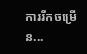ការរីកចម្រើន...